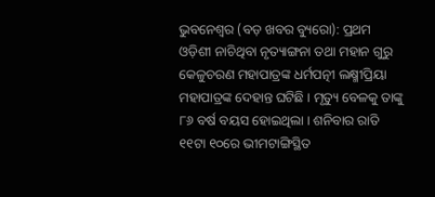ଭୁବନେଶ୍ୱର (ବଡ଼ ଖବର ବ୍ୟୁରୋ): ପ୍ରଥମ ଓଡ଼ିଶୀ ନାଚିଥିବା ନୃତ୍ୟାଙ୍ଗନା ତଥା ମହାନ ଗୁରୁ କେଳୁଚରଣ ମହାପାତ୍ରଙ୍କ ଧର୍ମପତ୍ନୀ ଲକ୍ଷ୍ମୀପ୍ରିୟା ମହାପାତ୍ରଙ୍କ ଦେହାନ୍ତ ଘଟିଛି । ମୃତ୍ୟୁ ବେଳକୁ ତାଙ୍କୁ ୮୬ ବର୍ଷ ବୟସ ହୋଇଥିଲା । ଶନିବାର ରାତି ୧୧ଟା ୧୦ରେ ଭୀମଟାଙ୍ଗିସ୍ଥିତ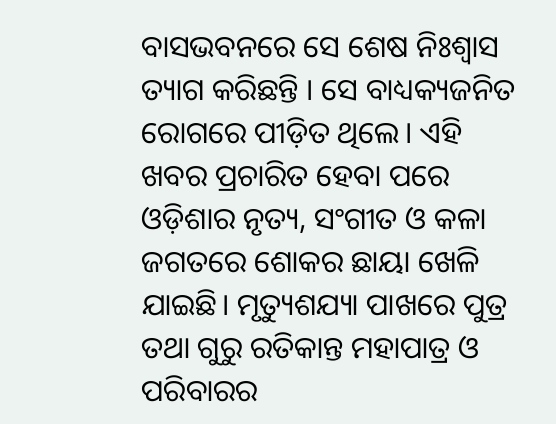ବାସଭବନରେ ସେ ଶେଷ ନିଃଶ୍ୱାସ ତ୍ୟାଗ କରିଛନ୍ତି । ସେ ବାଧ୍ୟକ୍ୟଜନିତ ରୋଗରେ ପୀଡ଼ିତ ଥିଲେ। ଏହି ଖବର ପ୍ରଚାରିତ ହେବା ପରେ ଓଡ଼ିଶାର ନୃତ୍ୟ, ସଂଗୀତ ଓ କଳା ଜଗତରେ ଶୋକର ଛାୟା ଖେଳି ଯାଇଛି। ମୃତ୍ୟୁଶଯ୍ୟା ପାଖରେ ପୁତ୍ର ତଥା ଗୁରୁ ରତିକାନ୍ତ ମହାପାତ୍ର ଓ ପରିବାରର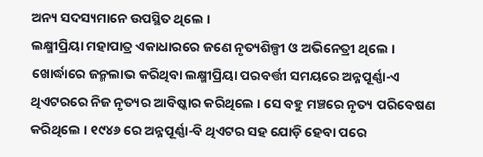ଅନ୍ୟ ସଦସ୍ୟମାନେ ଉପସ୍ଥିତ ଥିଲେ ।
ଲକ୍ଷ୍ମୀପ୍ରିୟା ମହାପାତ୍ର ଏକାଧାରରେ ଜଣେ ନୃତ୍ୟଶିଳ୍ପୀ ଓ ଅଭିନେତ୍ରୀ ଥିଲେ । ଖୋର୍ଦ୍ଧାରେ ଜନ୍ମଲାଭ କରିଥିବା ଲକ୍ଷ୍ମୀପ୍ରିୟା ପରବର୍ତ୍ତୀ ସମୟରେ ଅନ୍ନପୂର୍ଣ୍ଣା-ଏ ଥିଏଟରରେ ନିଜ ନୃତ୍ୟର ଆବିଷ୍କାର କରିଥିଲେ । ସେ ବହୁ ମଞ୍ଚରେ ନୃତ୍ୟ ପରିବେଷଣ କରିଥିଲେ । ୧୯୪୬ ରେ ଅନ୍ନପୂର୍ଣ୍ଣା-ବି ଥିଏଟର ସହ ଯୋଡ଼ି ହେବା ପରେ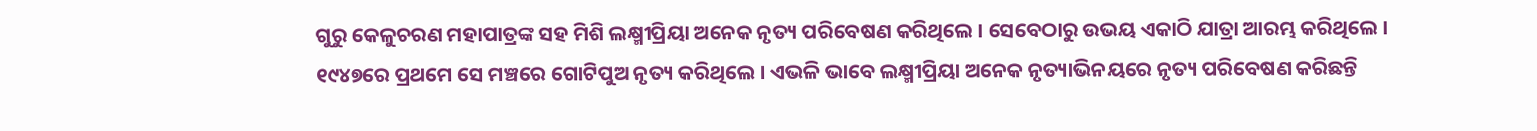ଗୁରୁ କେଳୁଚରଣ ମହାପାତ୍ରଙ୍କ ସହ ମିଶି ଲକ୍ଷ୍ମୀପ୍ରିୟା ଅନେକ ନୃତ୍ୟ ପରିବେଷଣ କରିଥିଲେ । ସେବେଠାରୁ ଉଭୟ ଏକାଠି ଯାତ୍ରା ଆରମ୍ଭ କରିଥିଲେ ।
୧୯୪୭ରେ ପ୍ରଥମେ ସେ ମଞ୍ଚରେ ଗୋଟିପୁଅ ନୃତ୍ୟ କରିଥିଲେ । ଏଭଳି ଭାବେ ଲକ୍ଷ୍ମୀପ୍ରିୟା ଅନେକ ନୃତ୍ୟାଭିନୟରେ ନୃତ୍ୟ ପରିବେଷଣ କରିଛନ୍ତି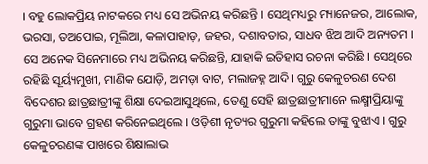। ବହୁ ଲୋକପ୍ରିୟ ନାଟକରେ ମଧ୍ୟ ସେ ଅଭିନୟ କରିଛନ୍ତି । ସେଥିମଧ୍ୟରୁ ମ୍ୟାନେଜର, ଆଲୋକ, ଭରସା, ତଅପୋଇ, ମୂଲିଆ, କଳାପାହାଡ଼, ଜହର, ଦଶାବତାର, ସାଧବ ଝିଅ ଆଦି ଅନ୍ୟତମ । ସେ ଅନେକ ସିନେମାରେ ମଧ୍ୟ ଅଭିନୟ କରିଛନ୍ତି, ଯାହାକି ଇତିହାସ ରଚନା କରିଛି । ସେଥିରେ ରହିଛି ସୂର୍ୟ୍ୟମୁଖୀ, ମାଣିକ ଯୋଡ଼ି, ଅମଡ଼ା ବାଟ, ମଲାଜହ୍ନ ଆଦି। ଗୁରୁ କେଳୁଚରଣ ଦେଶ ବିଦେଶର ଛାତ୍ରଛାତ୍ରୀଙ୍କୁ ଶିକ୍ଷା ଦେଇଆସୁଥିଲେ, ତେଣୁ ସେହି ଛାତ୍ରଛାତ୍ରୀମାନେ ଲକ୍ଷ୍ମୀପ୍ରିୟାଙ୍କୁ ଗୁରୁମା ଭାବେ ଗ୍ରହଣ କରିନେଇଥିଲେ । ଓଡ଼ିଶୀ ନୃତ୍ୟର ଗୁରୁମା କହିଲେ ତାଙ୍କୁ ବୁଝାଏ । ଗୁରୁ କେଳୁଚରଣଙ୍କ ପାଖରେ ଶିକ୍ଷାଲାଭ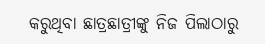କରୁଥିବା ଛାତ୍ରଛାତ୍ରୀଙ୍କୁ ନିଜ ପିଲାଠାରୁ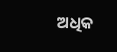ଅଧିକ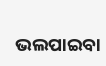ଭଲପାଇବା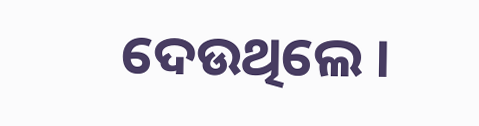ଦେଉଥିଲେ ।